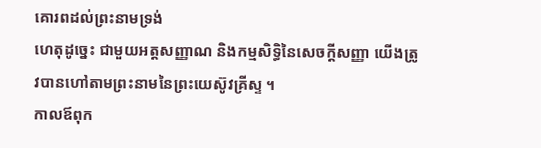គោរពដល់ព្រះនាមទ្រង់
ហេតុដូច្នេះ ជាមួយអត្តសញ្ញាណ និងកម្មសិទ្ធិនៃសេចក្ដីសញ្ញា យើងត្រូវបានហៅតាមព្រះនាមនៃព្រះយេស៊ូវគ្រីស្ទ ។
កាលឪពុក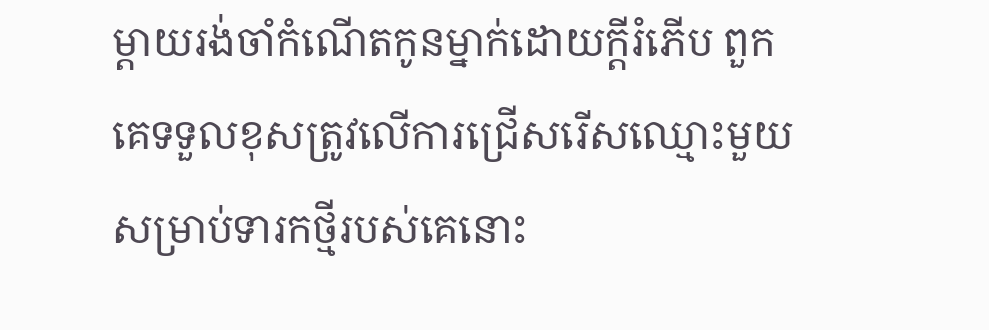ម្ដាយរង់ចាំកំណើតកូនម្នាក់ដោយក្ដីរំភើប ពួកគេទទួលខុសត្រូវលើការជ្រើសរើសឈ្មោះមួយសម្រាប់ទារកថ្មីរបស់គេនោះ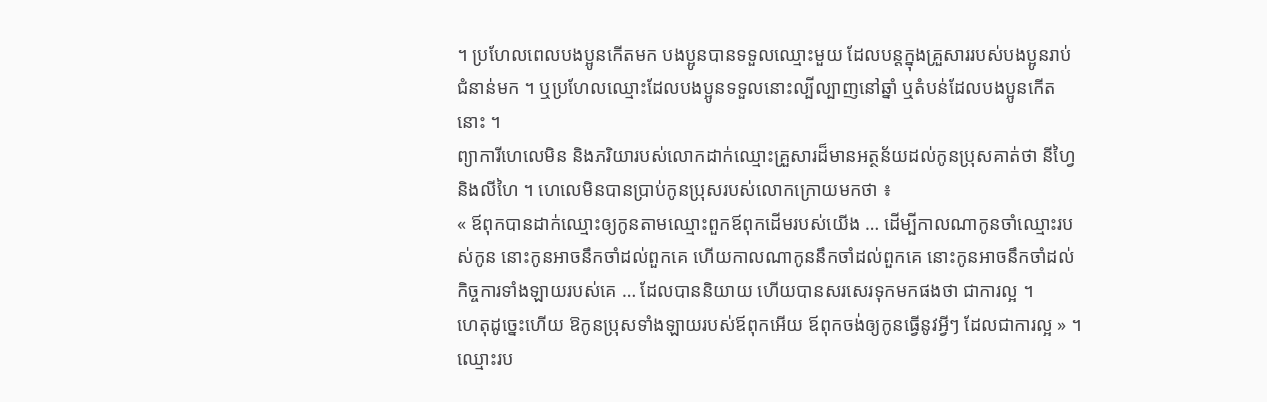។ ប្រហែលពេលបងប្អូនកើតមក បងប្អូនបានទទួលឈ្មោះមួយ ដែលបន្ដក្នុងគ្រួសាររបស់បងប្អូនរាប់ជំនាន់មក ។ ឬប្រហែលឈ្មោះដែលបងប្អូនទទួលនោះល្បីល្បាញនៅឆ្នាំ ឬតំបន់ដែលបងប្អូនកើតនោះ ។
ព្យាការីហេលេមិន និងភរិយារបស់លោកដាក់ឈ្មោះគ្រួសារដ៏មានអត្ថន័យដល់កូនប្រុសគាត់ថា នីហ្វៃ និងលីហៃ ។ ហេលេមិនបានប្រាប់កូនប្រុសរបស់លោកក្រោយមកថា ៖
« ឪពុកបានដាក់ឈ្មោះឲ្យកូនតាមឈ្មោះពួកឪពុកដើមរបស់យើង … ដើម្បីកាលណាកូនចាំឈ្មោះរបស់កូន នោះកូនអាចនឹកចាំដល់ពួកគេ ហើយកាលណាកូននឹកចាំដល់ពួកគេ នោះកូនអាចនឹកចាំដល់កិច្ចការទាំងឡាយរបស់គេ … ដែលបាននិយាយ ហើយបានសរសេរទុកមកផងថា ជាការល្អ ។
ហេតុដូច្នេះហើយ ឱកូនប្រុសទាំងឡាយរបស់ឪពុកអើយ ឪពុកចង់ឲ្យកូនធ្វើនូវអ្វីៗ ដែលជាការល្អ » ។
ឈ្មោះរប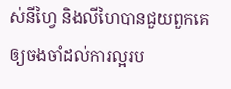ស់នីហ្វៃ និងលីហៃបានជួយពួកគេឲ្យចងចាំដល់ការល្អរប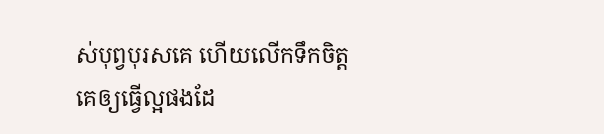ស់បុព្វបុរសគេ ហើយលើកទឹកចិត្តគេឲ្យធ្វើល្អផងដែ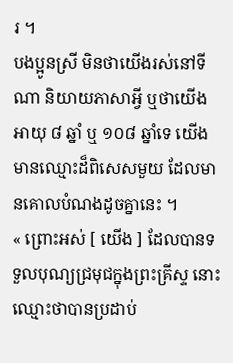រ ។
បងប្អូនស្រី មិនថាយើងរស់នៅទីណា និយាយភាសាអ្វី ឬថាយើងអាយុ ៨ ឆ្នាំ ឬ ១០៨ ឆ្នាំទេ យើងមានឈ្មោះដ៏ពិសេសមួយ ដែលមានគោលបំណងដូចគ្នានេះ ។
« ព្រោះអស់ [ យើង ] ដែលបានទទួលបុណ្យជ្រមុជក្នុងព្រះគ្រីស្ទ នោះឈ្មោះថាបានប្រដាប់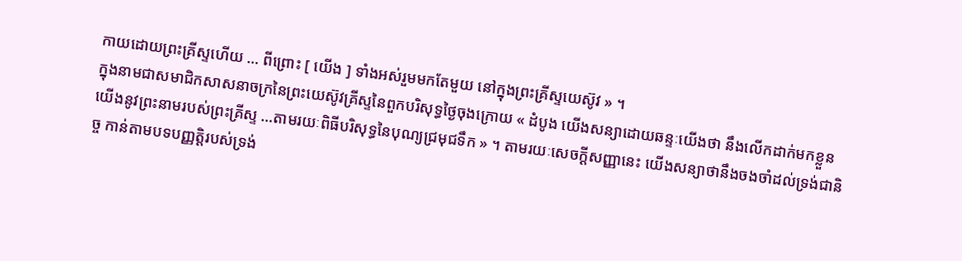កាយដោយព្រះគ្រីស្ទហើយ … ពីព្រោះ [ យើង ] ទាំងអស់រួមមកតែមួយ នៅក្នុងព្រះគ្រីស្ទយេស៊ូវ » ។
ក្នុងនាមជាសមាជិកសាសនាចក្រនៃព្រះយេស៊ូវគ្រីស្ទនៃពួកបរិសុទ្ធថ្ងៃចុងក្រោយ « ដំបូង យើងសន្យាដោយឆន្ទៈយើងថា នឹងលើកដាក់មកខ្លួនយើងនូវព្រះនាមរបស់ព្រះគ្រីស្ទ …តាមរយៈពិធីបរិសុទ្ធនៃបុណ្យជ្រមុជទឹក » ។ តាមរយៈសេចក្ដីសញ្ញានេះ យើងសន្យាថានឹងចងចាំដល់ទ្រង់ជានិច្ច កាន់តាមបទបញ្ញត្តិរបស់ទ្រង់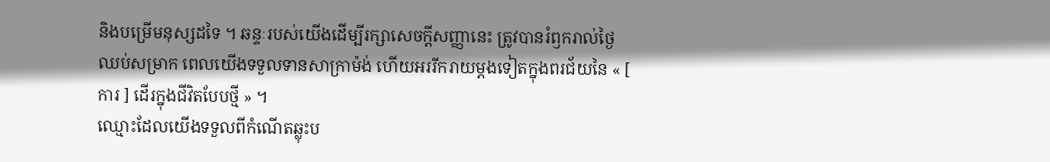និងបម្រើមនុស្សដទៃ ។ ឆន្ទៈរបស់យើងដើម្បីរក្សាសេចក្ដីសញ្ញានេះ ត្រូវបានរំឭករាល់ថ្ងៃឈប់សម្រាក ពេលយើងទទួលទានសាក្រាម៉ង់ ហើយអររីករាយម្ដងទៀតក្នុងពរជ័យនៃ « [ ការ ] ដើរក្នុងជីវិតបែបថ្មី » ។
ឈ្មោះដែលយើងទទួលពីកំណើតឆ្លុះប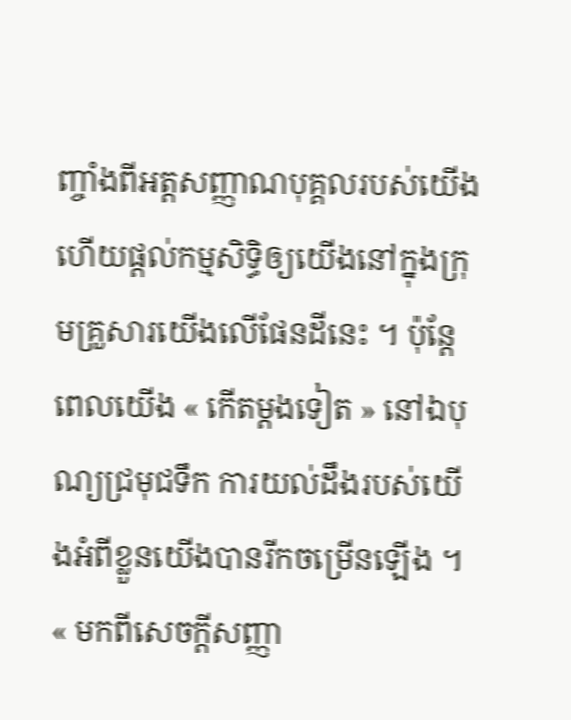ញ្ចាំងពីអត្តសញ្ញាណបុគ្គលរបស់យើង ហើយផ្ដល់កម្មសិទ្ធិឲ្យយើងនៅក្នុងក្រុមគ្រួសារយើងលើផែនដីនេះ ។ ប៉ុន្ដែពេលយើង « កើតម្ដងទៀត » នៅឯបុណ្យជ្រមុជទឹក ការយល់ដឹងរបស់យើងអំពីខ្លួនយើងបានរីកចម្រើនឡើង ។ « មកពីសេចក្តីសញ្ញា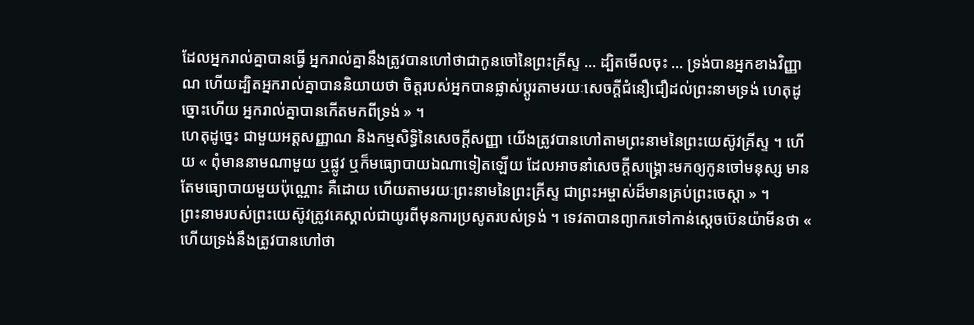ដែលអ្នករាល់គ្នាបានធ្វើ អ្នករាល់គ្នានឹងត្រូវបានហៅថាជាកូនចៅនៃព្រះគ្រីស្ទ … ដ្បិតមើលចុះ … ទ្រង់បានអ្នកខាងវិញ្ញាណ ហើយដ្បិតអ្នករាល់គ្នាបាននិយាយថា ចិត្តរបស់អ្នកបានផ្លាស់ប្តូរតាមរយៈសេចក្តីជំនឿជឿដល់ព្រះនាមទ្រង់ ហេតុដូច្នោះហើយ អ្នករាល់គ្នាបានកើតមកពីទ្រង់ » ។
ហេតុដូច្នេះ ជាមួយអត្តសញ្ញាណ និងកម្មសិទ្ធិនៃសេចក្ដីសញ្ញា យើងត្រូវបានហៅតាមព្រះនាមនៃព្រះយេស៊ូវគ្រីស្ទ ។ ហើយ « ពុំមាននាមណាមួយ ឬផ្លូវ ឬក៏មធ្យោបាយឯណាទៀតឡើយ ដែលអាចនាំសេចក្ដីសង្គ្រោះមកឲ្យកូនចៅមនុស្ស មានតែមធ្យោបាយមួយប៉ុណ្ណោះ គឺដោយ ហើយតាមរយៈព្រះនាមនៃព្រះគ្រីស្ទ ជាព្រះអម្ចាស់ដ៏មានគ្រប់ព្រះចេស្ដា » ។
ព្រះនាមរបស់ព្រះយេស៊ូវត្រូវគេស្គាល់ជាយូរពីមុនការប្រសូតរបស់ទ្រង់ ។ ទេវតាបានព្យាករទៅកាន់ស្ដេចប៊េនយ៉ាមីនថា « ហើយទ្រង់នឹងត្រូវបានហៅថា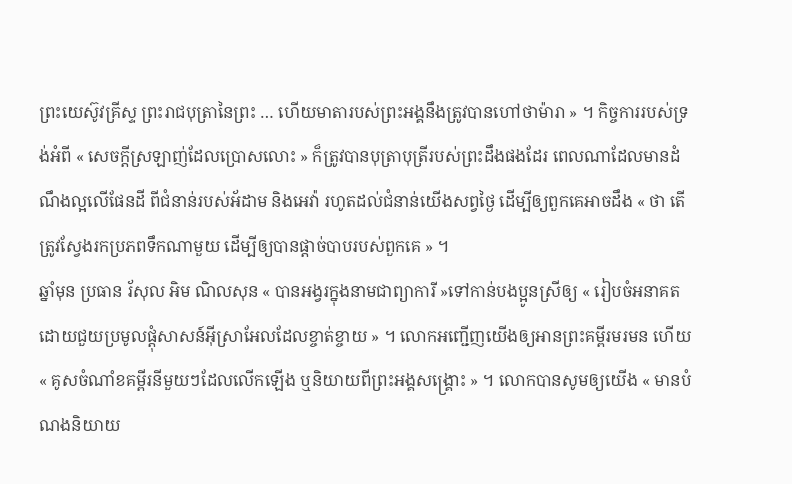ព្រះយេស៊ូវគ្រីស្ទ ព្រះរាជបុត្រានៃព្រះ … ហើយមាតារបស់ព្រះអង្គនឹងត្រូវបានហៅថាម៉ារា » ។ កិច្ចការរបស់ទ្រង់អំពី « សេចក្ដីស្រឡាញ់ដែលប្រោសលោះ » ក៏ត្រូវបានបុត្រាបុត្រីរបស់ព្រះដឹងផងដែរ ពេលណាដែលមានដំណឹងល្អលើផែនដី ពីជំនាន់របស់អ័ដាម និងអេវ៉ា រហូតដល់ជំនាន់យើងសព្វថ្ងៃ ដើម្បីឲ្យពួកគេអាចដឹង « ថា តើត្រូវស្វែងរកប្រភពទឹកណាមួយ ដើម្បីឲ្យបានផ្ដាច់បាបរបស់ពួកគេ » ។
ឆ្នាំមុន ប្រធាន រ័សុល អិម ណិលសុន « បានអង្វរក្នុងនាមជាព្យាការី »ទៅកាន់បងប្អូនស្រីឲ្យ « រៀបចំអនាគតដោយជួយប្រមូលផ្ដុំសាសន៍អ៊ីស្រាអែលដែលខ្ចាត់ខ្ចាយ » ។ លោកអញ្ជើញយើងឲ្យអានព្រះគម្ពីរមរមន ហើយ « គូសចំណាំខគម្ពីរនីមួយៗដែលលើកឡើង ឬនិយាយពីព្រះអង្គសង្គ្រោះ » ។ លោកបានសូមឲ្យយើង « មានបំណងនិយាយ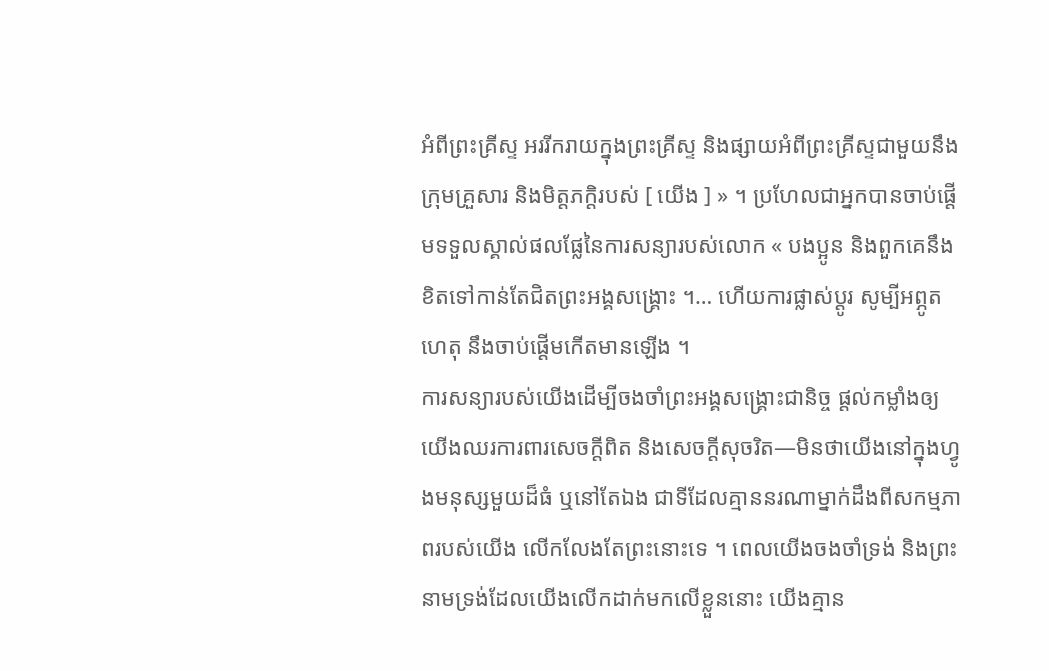អំពីព្រះគ្រីស្ទ អររីករាយក្នុងព្រះគ្រីស្ទ និងផ្សាយអំពីព្រះគ្រីស្ទជាមួយនឹងក្រុមគ្រួសារ និងមិត្តភក្ដិរបស់ [ យើង ] » ។ ប្រហែលជាអ្នកបានចាប់ផ្ដើមទទួលស្គាល់ផលផ្លែនៃការសន្យារបស់លោក « បងប្អូន និងពួកគេនឹងខិតទៅកាន់តែជិតព្រះអង្គសង្គ្រោះ ។… ហើយការផ្លាស់ប្ដូរ សូម្បីអព្ភូតហេតុ នឹងចាប់ផ្ដើមកើតមានឡើង ។
ការសន្យារបស់យើងដើម្បីចងចាំព្រះអង្គសង្គ្រោះជានិច្ច ផ្ដល់កម្លាំងឲ្យយើងឈរការពារសេចក្ដីពិត និងសេចក្ដីសុចរិត—មិនថាយើងនៅក្នុងហ្វូងមនុស្សមួយដ៏ធំ ឬនៅតែឯង ជាទីដែលគ្មាននរណាម្នាក់ដឹងពីសកម្មភាពរបស់យើង លើកលែងតែព្រះនោះទេ ។ ពេលយើងចងចាំទ្រង់ និងព្រះនាមទ្រង់ដែលយើងលើកដាក់មកលើខ្លួននោះ យើងគ្មាន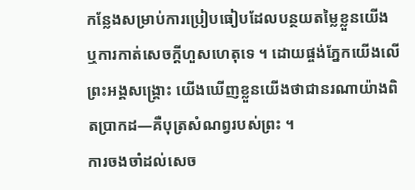កន្លែងសម្រាប់ការប្រៀបធៀបដែលបន្ថយតម្លៃខ្លួនយើង ឬការកាត់សេចក្ដីហួសហេតុទេ ។ ដោយផ្ចង់ភ្នែកយើងលើព្រះអង្គសង្គ្រោះ យើងឃើញខ្លួនយើងថាជានរណាយ៉ាងពិតប្រាកដ—គឺបុត្រសំណព្វរបស់ព្រះ ។
ការចងចាំដល់សេច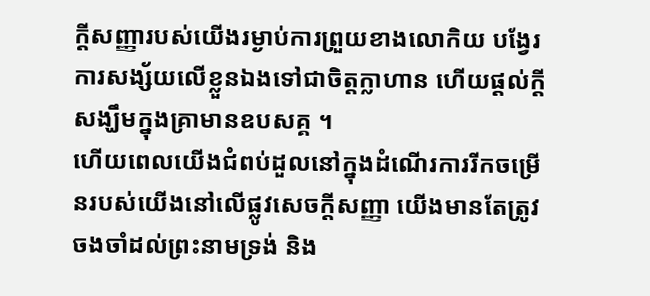ក្ដីសញ្ញារបស់យើងរម្ងាប់ការព្រួយខាងលោកិយ បង្វែរការសង្ស័យលើខ្លួនឯងទៅជាចិត្តក្លាហាន ហើយផ្ដល់ក្ដីសង្ឃឹមក្នុងគ្រាមានឧបសគ្គ ។
ហើយពេលយើងជំពប់ដួលនៅក្នុងដំណើរការរីកចម្រើនរបស់យើងនៅលើផ្លូវសេចក្ដីសញ្ញា យើងមានតែត្រូវចងចាំដល់ព្រះនាមទ្រង់ និង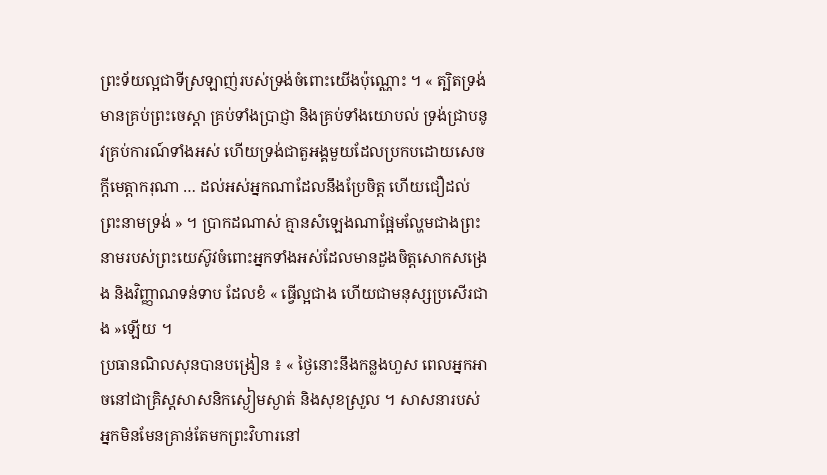ព្រះទ័យល្អជាទីស្រឡាញ់របស់ទ្រង់ចំពោះយើងប៉ុណ្ណោះ ។ « ត្បិតទ្រង់មានគ្រប់ព្រះចេស្ដា គ្រប់ទាំងប្រាជ្ញា និងគ្រប់ទាំងយោបល់ ទ្រង់ជ្រាបនូវគ្រប់ការណ៍ទាំងអស់ ហើយទ្រង់ជាតួអង្គមួយដែលប្រកបដោយសេចក្ដីមេត្តាករុណា … ដល់អស់អ្នកណាដែលនឹងប្រែចិត្ត ហើយជឿដល់ព្រះនាមទ្រង់ » ។ ប្រាកដណាស់ គ្មានសំឡេងណាផ្អែមល្ហែមជាងព្រះនាមរបស់ព្រះយេស៊ូវចំពោះអ្នកទាំងអស់ដែលមានដួងចិត្តសោកសង្រេង និងវិញ្ញាណទន់ទាប ដែលខំ « ធ្វើល្អជាង ហើយជាមនុស្សប្រសើរជាង »ឡើយ ។
ប្រធានណិលសុនបានបង្រៀន ៖ « ថ្ងៃនោះនឹងកន្លងហួស ពេលអ្នកអាចនៅជាគ្រិស្ដសាសនិកស្ងៀមស្ងាត់ និងសុខស្រួល ។ សាសនារបស់អ្នកមិនមែនគ្រាន់តែមកព្រះវិហារនៅ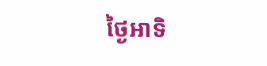ថ្ងៃអាទិ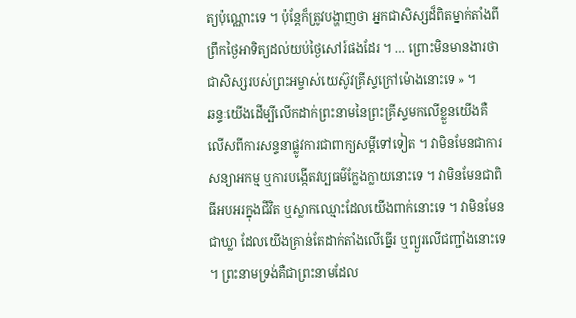ត្យប៉ុណ្ណោះទេ ។ ប៉ុន្ដែក៏ត្រូវបង្ហាញថា អ្នកជាសិស្សដ៏ពិតម្នាក់តាំងពីព្រឹកថ្ងៃអាទិត្យដល់យប់ថ្ងៃសៅរ៍ផងដែរ ។ … ព្រោះមិនមានងារថាជាសិស្សរបស់ព្រះអម្ចាស់យេស៊ូវគ្រីស្ទក្រៅម៉ោងនោះទេ » ។
ឆន្ទៈយើងដើម្បីលើកដាក់ព្រះនាមនៃព្រះគ្រីស្ទមកលើខ្លួនយើងគឺ លើសពីការសន្ទនាផ្លូវការជាពាក្យសម្ដីទៅទៀត ។ វាមិនមែនជាការសន្យាអកម្ម ឬការបង្កើតវប្បធម៌ក្លែងក្លាយនោះទេ ។ វាមិនមែនជាពិធីអបអរក្នុងជីវិត ឬស្លាកឈ្មោះដែលយើងពាក់នោះទេ ។ វាមិនមែនជាឃ្លា ដែលយើងគ្រាន់តែដាក់តាំងលើធ្នើរ ឬព្យួរលើជញ្ជាំងនោះទេ ។ ព្រះនាមទ្រង់គឺជាព្រះនាមដែល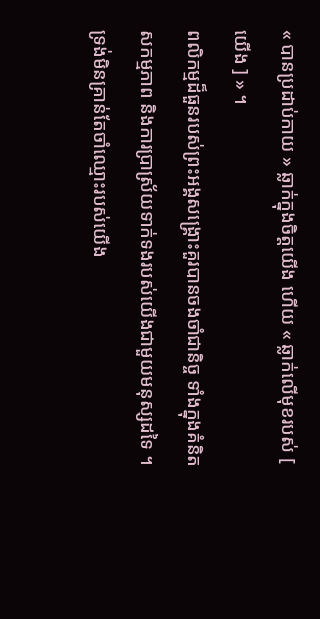« បានប្រដាប់កាយ » ឆ្លាក់ក្នុងចិត្តយើង ហើយ « ឆ្លាក់លើមុខរបស់ [ យើង ] » ។
ពលិកម្មដ៏ធួនរបស់ព្រះអង្គសង្គ្រោះគួរបានចងចាំជានិច្ច ទាំងក្នុងគំនិត សកម្មភាព និងការប្រាស្រ័យទាក់ទងរបស់យើងជាមួយមនុស្សដទៃ ។ ទ្រង់មិនគ្រាន់តែចាំឈ្មោះរបស់យើង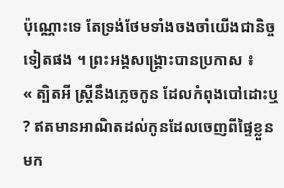ប៉ុណ្ណោះទេ តែទ្រង់ថែមទាំងចងចាំយើងជានិច្ចទៀតផង ។ ព្រះអង្គសង្គ្រោះបានប្រកាស ៖
« ត្បិតអី ស្ត្រីនឹងភ្លេចកូន ដែលកំពុងបៅដោះឬ ? ឥតមានអាណិតដល់កូនដែលចេញពីផ្ទៃខ្លួនមក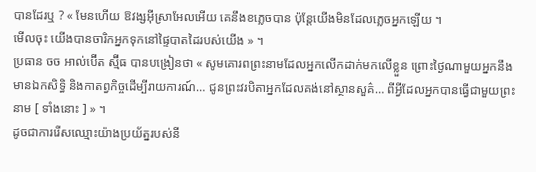បានដែរឬ ? « មែនហើយ ឱវង្សអ៊ីស្រាអែលអើយ គេនឹងខភ្លេចបាន ប៉ុន្តែយើងមិនដែលភ្លេចអ្នកឡើយ ។
មើលចុះ យើងបានចារិកអ្នកទុកនៅផ្ទៃបាតដៃរបស់យើង » ។
ប្រធាន ចច អាល់ប៊ើត ស្ម៊ីធ បានបង្រៀនថា « សូមគោរពព្រះនាមដែលអ្នកលើកដាក់មកលើខ្លួន ព្រោះថ្ងៃណាមួយអ្នកនឹងមានឯកសិទ្ធិ និងកាតព្វកិច្ចដើម្បីរាយការណ៍… ជូនព្រះវរបិតាអ្នកដែលគង់នៅស្ថានសួគ៌… ពីអ្វីដែលអ្នកបានធ្វើជាមួយព្រះនាម [ ទាំងនោះ ] » ។
ដូចជាការរើសឈ្មោះយ៉ាងប្រយ័ត្នរបស់នី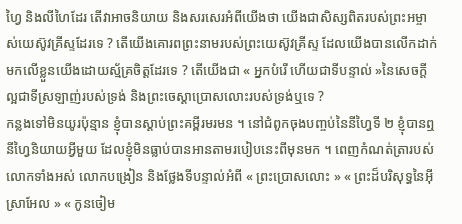ហ្វៃ និងលីហៃដែរ តើវាអាចនិយាយ និងសរសេរអំពីយើងថា យើងជាសិស្សពិតរបស់ព្រះអម្ចាស់យេស៊ូវគ្រីស្ទដែរទេ ? តើយើងគោរពព្រះនាមរបស់ព្រះយេស៊ូវគ្រីស្ទ ដែលយើងបានលើកដាក់មកលើខ្លួនយើងដោយស្ម័គ្រចិត្តដែរទេ ? តើយើងជា « អ្នកបំរើ ហើយជាទីបន្ទាល់ »នៃសេចក្ដីល្អជាទីស្រឡាញ់របស់ទ្រង់ និងព្រះចេស្ដាប្រោសលោះរបស់ទ្រង់ឬទេ ?
កន្លងទៅមិនយូរប៉ុន្មាន ខ្ញុំបានស្ដាប់ព្រះគម្ពីរមរមន ។ នៅជំពូកចុងបញ្ចប់នៃនីហ្វៃទី ២ ខ្ញុំបានឮនីហ្វៃនិយាយអ្វីមួយ ដែលខ្ញុំមិនធ្លាប់បានអានតាមរបៀបនេះពីមុនមក ។ ពេញកំណត់ត្រារបស់លោកទាំងអស់ លោកបង្រៀន និងថ្លែងទីបន្ទាល់អំពី « ព្រះប្រោសលោះ » « ព្រះដ៏បរិសុទ្ធនៃអ៊ីស្រាអែល » « កូនចៀម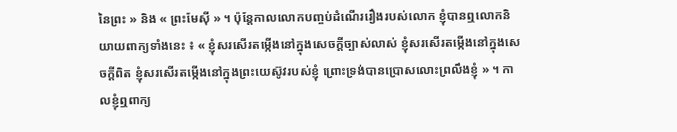នៃព្រះ » និង « ព្រះមែស៊ី » ។ ប៉ុន្ដែកាលលោកបញ្ចប់ដំណើររឿងរបស់លោក ខ្ញុំបានឮលោកនិយាយពាក្យទាំងនេះ ៖ « ខ្ញុំសរសើរតម្កើងនៅក្នុងសេចក្ដីច្បាស់លាស់ ខ្ញុំសរសើរតម្កើងនៅក្នុងសេចក្ដីពិត ខ្ញុំសរសើរតម្កើងនៅក្នុងព្រះយេស៊ូវរបស់ខ្ញុំ ព្រោះទ្រង់បានប្រោសលោះព្រលឹងខ្ញុំ » ។ កាលខ្ញុំឮពាក្យ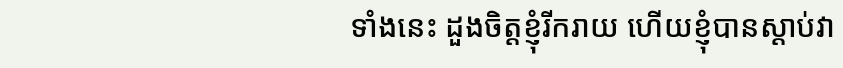ទាំងនេះ ដួងចិត្តខ្ញុំរីករាយ ហើយខ្ញុំបានស្ដាប់វា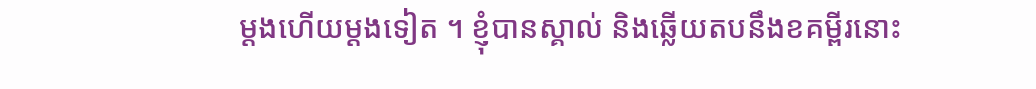ម្ដងហើយម្ដងទៀត ។ ខ្ញុំបានស្គាល់ និងឆ្លើយតបនឹងខគម្ពីរនោះ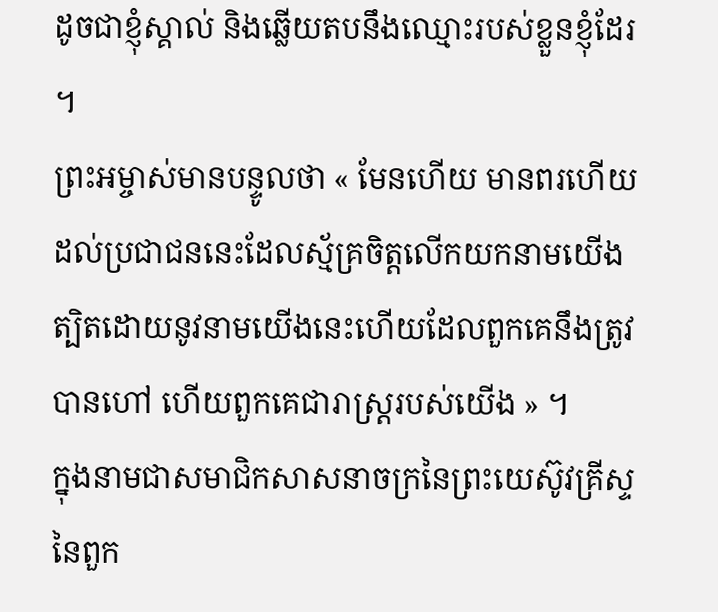ដូចជាខ្ញុំស្គាល់ និងឆ្លើយតបនឹងឈ្មោះរបស់ខ្លួនខ្ញុំដែរ ។
ព្រះអម្ចាស់មានបន្ទូលថា « មែនហើយ មានពរហើយ ដល់ប្រជាជននេះដែលស្ម័គ្រចិត្តលើកយកនាមយើង ត្បិតដោយនូវនាមយើងនេះហើយដែលពួកគេនឹងត្រូវបានហៅ ហើយពួកគេជារាស្ត្ររបស់យើង » ។
ក្នុងនាមជាសមាជិកសាសនាចក្រនៃព្រះយេស៊ូវគ្រីស្ទនៃពួក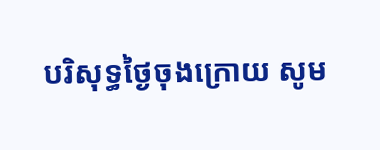បរិសុទ្ធថ្ងៃចុងក្រោយ សូម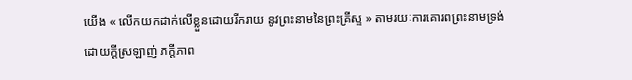យើង « លើកយកដាក់លើខ្លួនដោយរីករាយ នូវព្រះនាមនៃព្រះគ្រីស្ទ » តាមរយៈការគោរពព្រះនាមទ្រង់ដោយក្ដីស្រឡាញ់ ភក្ដីភាព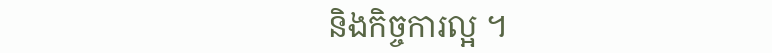និងកិច្ចការល្អ ។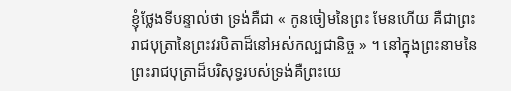ខ្ញុំថ្លែងទីបន្ទាល់ថា ទ្រង់គឺជា « កូនចៀមនៃព្រះ មែនហើយ គឺជាព្រះរាជបុត្រានៃព្រះវរបិតាដ៏នៅអស់កល្បជានិច្ច » ។ នៅក្នុងព្រះនាមនៃព្រះរាជបុត្រាដ៏បរិសុទ្ធរបស់ទ្រង់គឺព្រះយេ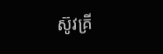ស៊ូវគ្រី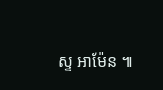ស្ទ អាម៉ែន ៕